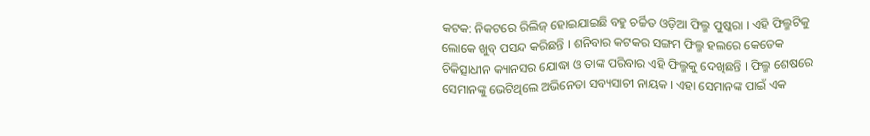କଟକ: ନିକଟରେ ରିଲିଜ୍ ହୋଇଯାଇଛି ବହୁ ଚର୍ଚ୍ଚିତ ଓଡ଼ିଆ ଫିଲ୍ମ ପୁଷ୍କରା । ଏହି ଫିଲ୍ମଟିକୁ ଲୋକେ ଖୁବ୍ ପସନ୍ଦ କରିଛନ୍ତି । ଶନିବାର କଟକର ସଙ୍ଗମ ଫିଲ୍ମ ହଲରେ କେତେକ ଚିକିତ୍ସାଧୀନ କ୍ୟାନସର ଯୋଦ୍ଧା ଓ ତାଙ୍କ ପରିବାର ଏହି ଫିଲ୍ମକୁ ଦେଖିଛନ୍ତି । ଫିଲ୍ମ ଶେଷରେ ସେମାନଙ୍କୁ ଭେଟିଥିଲେ ଅଭିନେତା ସବ୍ୟସାଚୀ ନାୟକ । ଏହା ସେମାନଙ୍କ ପାଇଁ ଏକ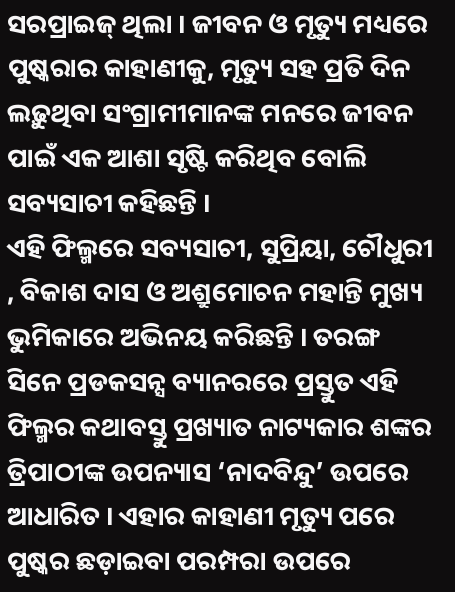ସରପ୍ରାଇଜ୍ ଥିଲା । ଜୀବନ ଓ ମୃତ୍ୟୁ ମଧ୍ୟରେ ପୁଷ୍କରାର କାହାଣୀକୁ, ମୃତ୍ୟୁ ସହ ପ୍ରତି ଦିନ ଲଢ଼ୁଥିବା ସଂଗ୍ରାମୀମାନଙ୍କ ମନରେ ଜୀବନ ପାଇଁ ଏକ ଆଶା ସୃଷ୍ଟି କରିଥିବ ବୋଲି ସବ୍ୟସାଚୀ କହିଛନ୍ତି ।
ଏହି ଫିଲ୍ମରେ ସବ୍ୟସାଚୀ, ସୁପ୍ରିୟା, ଚୌଧୁରୀ , ବିକାଶ ଦାସ ଓ ଅଶ୍ରୁମୋଚନ ମହାନ୍ତି ମୁଖ୍ୟ ଭୁମିକାରେ ଅଭିନୟ କରିଛନ୍ତି । ତରଙ୍ଗ ସିନେ ପ୍ରଡକସନ୍ସ ବ୍ୟାନରରେ ପ୍ରସ୍ତୁତ ଏହି ଫିଲ୍ମର କଥାବସ୍ତୁ ପ୍ରଖ୍ୟାତ ନାଟ୍ୟକାର ଶଙ୍କର ତ୍ରିପାଠୀଙ୍କ ଉପନ୍ୟାସ ‘ନାଦବିନ୍ଦୁ’ ଉପରେ ଆଧାରିତ । ଏହାର କାହାଣୀ ମୃତ୍ୟୁ ପରେ ପୁଷ୍କର ଛଡ଼ାଇବା ପରମ୍ପରା ଉପରେ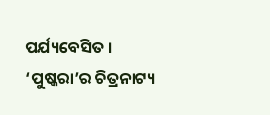ପର୍ଯ୍ୟବେସିତ । ‘ପୁଷ୍କରା’ର ଚିତ୍ରନାଟ୍ୟ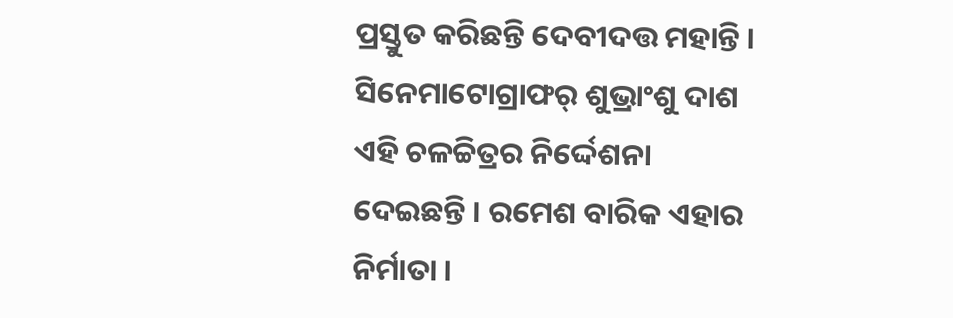ପ୍ରସ୍ତୁତ କରିଛନ୍ତି ଦେବୀଦତ୍ତ ମହାନ୍ତି । ସିନେମାଟୋଗ୍ରାଫର୍ ଶୁଭ୍ରାଂଶୁ ଦାଶ ଏହି ଚଳଚ୍ଚିତ୍ରର ନିର୍ଦ୍ଦେଶନା ଦେଇଛନ୍ତି । ରମେଶ ବାରିକ ଏହାର ନିର୍ମାତା ।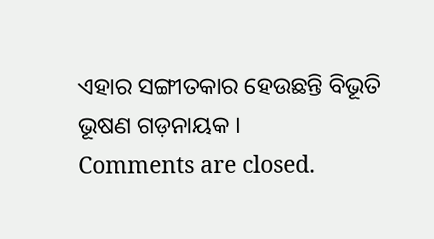ଏହାର ସଙ୍ଗୀତକାର ହେଉଛନ୍ତି ବିଭୂତି ଭୂଷଣ ଗଡ଼ନାୟକ ।
Comments are closed.